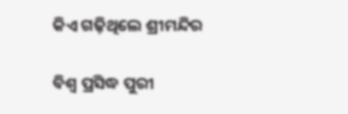କିଏ ଗଢ଼ିଥିଲେ ଶ୍ରୀମନ୍ଦିର

ବିଶ୍ୱ ପ୍ରସିଦ୍ଧ ପୁରୀ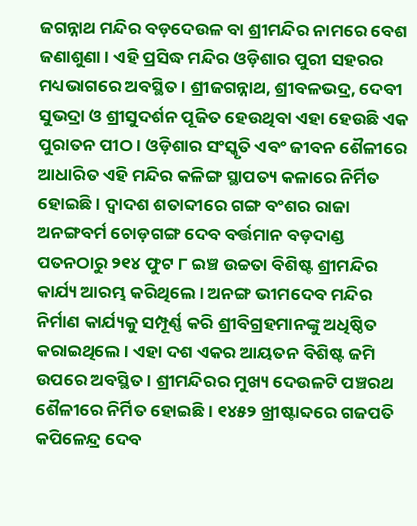ଜଗନ୍ନାଥ ମନ୍ଦିର ବଡ଼ଦେଉଳ ବା ଶ୍ରୀମନ୍ଦିର ନାମରେ ବେଶ ଜଣାଶୁଣା । ଏହି ପ୍ରସିଦ୍ଧ ମନ୍ଦିର ଓଡ଼ିଶାର ପୁରୀ ସହରର ମଧ୍ୟଭାଗରେ ଅବସ୍ଥିତ । ଶ୍ରୀଜଗନ୍ନାଥ, ଶ୍ରୀବଳଭଦ୍ର, ଦେବୀ ସୁଭଦ୍ରା ଓ ଶ୍ରୀସୁଦର୍ଶନ ପୂଜିତ ହେଉଥିବା ଏହା ହେଉଛି ଏକ ପୁରାତନ ପୀଠ । ଓଡ଼ିଶାର ସଂସ୍କୃତି ଏବଂ ଜୀବନ ଶୈଳୀରେ ଆଧାରିତ ଏହି ମନ୍ଦିର କଳିଙ୍ଗ ସ୍ଥାପତ୍ୟ କଳାରେ ନିର୍ମିତ ହୋଇଛି । ଦ୍ୱାଦଶ ଶତାବ୍ଦୀରେ ଗଙ୍ଗ ବଂଶର ରାଜା ଅନଙ୍ଗବର୍ମ ଚୋଡ଼ଗଙ୍ଗ ଦେବ ବର୍ତ୍ତମାନ ବଡ଼ଦାଣ୍ଡ ପତନଠାରୁ ୨୧୪ ଫୁଟ ୮ ଇଞ୍ଚ ଉଚ୍ଚତା ବିଶିଷ୍ଟ ଶ୍ରୀମନ୍ଦିର କାର୍ଯ୍ୟ ଆରମ୍ଭ କରିଥିଲେ । ଅନଙ୍ଗ ଭୀମଦେବ ମନ୍ଦିର ନିର୍ମାଣ କାର୍ଯ୍ୟକୁ ସମ୍ପୂର୍ଣ୍ଣ କରି ଶ୍ରୀବିଗ୍ରହମାନଙ୍କୁ ଅଧିଷ୍ଠିତ କରାଇଥିଲେ । ଏହା ଦଶ ଏକର ଆୟତନ ବିଶିଷ୍ଟ ଜମି ଉପରେ ଅବସ୍ଥିତ । ଶ୍ରୀମନ୍ଦିରର ମୁଖ୍ୟ ଦେଉଳଟି ପଞ୍ଚରଥ ଶୈଳୀରେ ନିର୍ମିତ ହୋଇଛି । ୧୪୫୨ ଖ୍ରୀଷ୍ଟାବ୍ଦରେ ଗଜପତି କପିଳେନ୍ଦ୍ର ଦେବ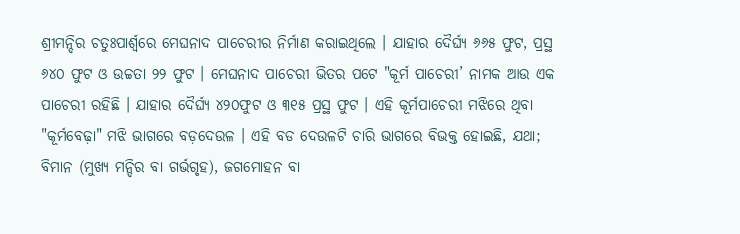ଶ୍ରୀମନ୍ଦିର ଚତୁଃପାର୍ଶ୍ୱରେ ମେଘନାଦ ପାଚେରୀର ନିର୍ମାଣ କରାଇଥିଲେ । ଯାହାର ଦୈର୍ଘ୍ୟ ୬୬୫ ଫୁଟ, ପ୍ରସ୍ଥ ୬୪୦ ଫୁଟ ଓ ଉଚ୍ଚତା ୨୨ ଫୁଟ । ମେଘନାଦ ପାଚେରୀ ଭିତର ପଟେ "କୂର୍ମ ପାଚେରୀ’ ନାମକ ଆଉ ଏକ ପାଚେରୀ ରହିଛି । ଯାହାର ଦୈର୍ଘ୍ୟ ୪୨୦ଫୁଟ ଓ ୩୧୫ ପ୍ରସ୍ଥ ଫୁଟ । ଏହି କୂର୍ମପାଚେରୀ ମଝିରେ ଥିବା "କୂର୍ମବେଢ଼ା" ମଝି ଭାଗରେ ବଡ଼ଦେଉଳ । ଏହି ବଡ ଦେଉଳଟି ଚାରି ଭାଗରେ ବିଭକ୍ତ ହୋଇଛି, ଯଥା; ବିମାନ (ମୁଖ୍ୟ ମନ୍ଦିର ବା ଗର୍ଭଗୃହ), ଜଗମୋହନ ବା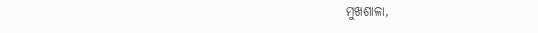ମୁଖଶାଳା,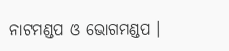ନାଟମଣ୍ଡପ ଓ ଭୋଗମଣ୍ଡପ ।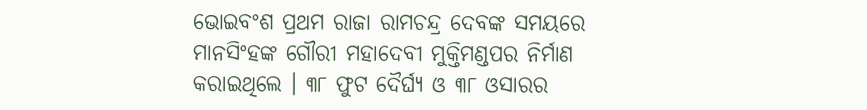ଭୋଇବଂଶ ପ୍ରଥମ ରାଜା ରାମଚନ୍ଦ୍ର ଦେବଙ୍କ ସମୟରେ ମାନସିଂହଙ୍କ ଗୌରୀ ମହାଦେବୀ ମୁକ୍ତିମଣ୍ଡପର ନିର୍ମାଣ କରାଇଥିଲେ । ୩୮ ଫୁଟ ଦୈର୍ଘ୍ୟ ଓ ୩୮ ଓସାରର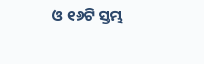ଓ ୧୬ଟି ସ୍ତମ୍ଭ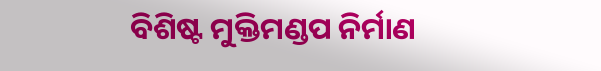ବିଶିଷ୍ଟ ମୁକ୍ତିମଣ୍ଡପ ନିର୍ମାଣ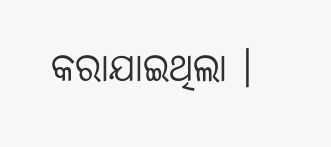କରାଯାଇଥିଲା ।